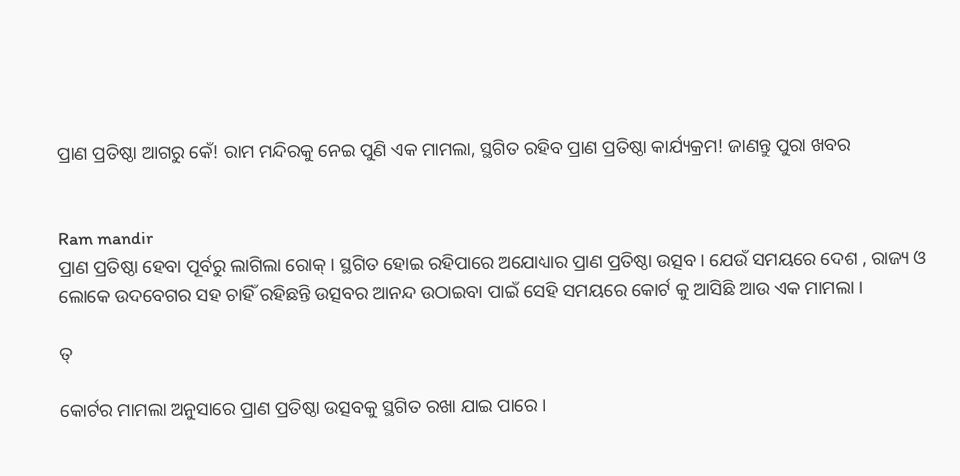ପ୍ରାଣ ପ୍ରତିଷ୍ଠା ଆଗରୁ କେଁ! ରାମ ମନ୍ଦିରକୁ ନେଇ ପୁଣି ଏକ ମାମଲା, ସ୍ଥଗିତ ରହିବ ପ୍ରାଣ ପ୍ରତିଷ୍ଠା କାର୍ଯ୍ୟକ୍ରମ! ଜାଣନ୍ତୁ ପୁରା ଖବର


Ram mandir
ପ୍ରାଣ ପ୍ରତିଷ୍ଠା ହେବା ପୂର୍ବରୁ ଲାଗିଲା ରୋକ୍ । ସ୍ଥଗିତ ହୋଇ ରହିପାରେ ଅଯୋଧ୍ୟାର ପ୍ରାଣ ପ୍ରତିଷ୍ଠା ଉତ୍ସବ । ଯେଉଁ ସମୟରେ ଦେଶ , ରାଜ୍ୟ ଓ ଲୋକେ ଉଦବେଗର ସହ ଚାହିଁ ରହିଛନ୍ତି ଉତ୍ସବର ଆନନ୍ଦ ଉଠାଇବା ପାଇଁ ସେହି ସମୟରେ କୋର୍ଟ କୁ ଆସିଛି ଆଉ ଏକ ମାମଲା ।

ତ୍

କୋର୍ଟର ମାମଲା ଅନୁସାରେ ପ୍ରାଣ ପ୍ରତିଷ୍ଠା ଉତ୍ସବକୁ ସ୍ଥଗିତ ରଖା ଯାଇ ପାରେ ।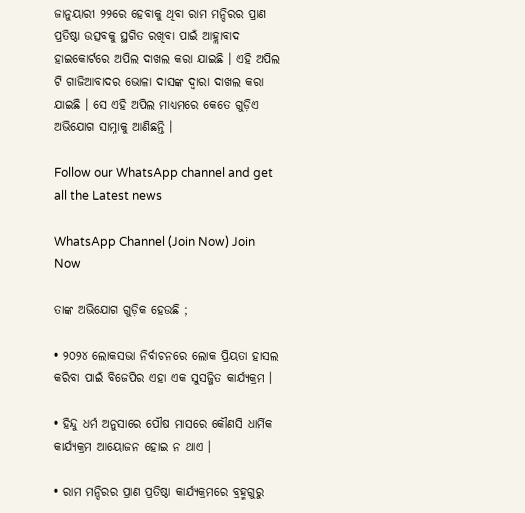ଜାନୁୟାରୀ ୨୨ରେ ହେବାକୁ ଥିବା ରାମ ମନ୍ଦିରର ପ୍ରାଣ ପ୍ରତିଷ୍ଠା ଉତ୍ସବକୁ ସ୍ଥଗିତ ରଖିବା ପାଇଁ ଆହ୍ଲାବାଦ ହାଇକୋର୍ଟରେ ଅପିଲ ଦାଖଲ କରା ଯାଇଛି । ଏହି ଅପିଲ ଟି ଗାଜିଆବାଦର ଭୋଳା ଦାସଙ୍କ ଦ୍ଵାରା ଦାଖଲ କରା ଯାଇଛି । ସେ ଏହି ଅପିଲ ମାଧ୍ୟମରେ କେତେ ଗୁଡ଼ିଏ ଅଭିଯୋଗ ସାମ୍ନାକୁ ଆଣିଛନ୍ତି ।

Follow our WhatsApp channel and get all the Latest news

WhatsApp Channel (Join Now) Join Now

ତାଙ୍କ ଅଭିଯୋଗ ଗୁଡ଼ିକ ହେଉଛି ;

• ୨୦୨୪ ଲୋକସଭା ନିର୍ବାଚନରେ ଲୋକ ପ୍ରିୟତା ହାସଲ କରିବା ପାଇଁ ବିଜେପିର ଏହା ଏକ ସୁସଜ୍ଜିତ କାର୍ଯ୍ୟକ୍ରମ ।

• ହିନ୍ଦୁ ଧର୍ମ ଅନୁସାରେ ପୌଷ ମାସରେ କୌଣସି ଧାର୍ମିକ କାର୍ଯ୍ୟକ୍ରମ ଆୟୋଜନ ହୋଇ ନ ଥାଏ ।

• ରାମ ମନ୍ଦିରର ପ୍ରାଣ ପ୍ରତିଷ୍ଠା କାର୍ଯ୍ୟକ୍ରମରେ ବ୍ରହ୍ମଗୁରୁ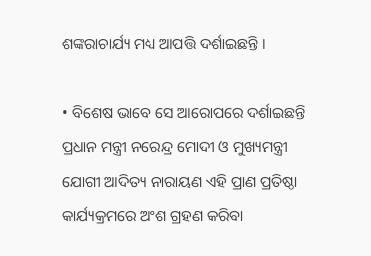ଶଙ୍କରାଚାର୍ଯ୍ୟ ମଧ୍ୟ ଆପତ୍ତି ଦର୍ଶାଇଛନ୍ତି ।

• ବିଶେଷ ଭାବେ ସେ ଆରୋପରେ ଦର୍ଶାଇଛନ୍ତି ପ୍ରଧାନ ମନ୍ତ୍ରୀ ନରେନ୍ଦ୍ର ମୋଦୀ ଓ ମୁଖ୍ୟମନ୍ତ୍ରୀ ଯୋଗୀ ଆଦିତ୍ୟ ନାରାୟଣ ଏହି ପ୍ରାଣ ପ୍ରତିଷ୍ଠା କାର୍ଯ୍ୟକ୍ରମରେ ଅଂଶ ଗ୍ରହଣ କରିବା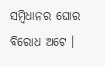ସମ୍ବିଧାନର ଘୋର ବିରୋଧ ଅଟେ ।